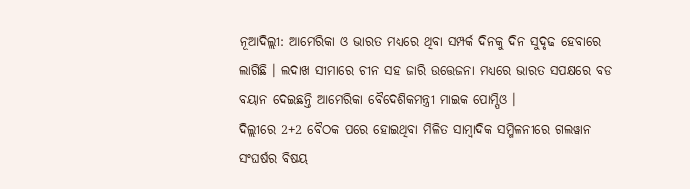ନୂଆଦିଲ୍ଲୀ: ଆମେରିକା ଓ ଭାରତ ମଧ୍ୟରେ ଥିବା ସମ୍ପର୍କ ଦିନକୁ ଦିନ ସୁଦୃଢ ହେବାରେ ଲାଗିଛି । ଲଦାଖ ସୀମାରେ ଚୀନ ସହ ଜାରି ଉତ୍ତେଜନା ମଧ୍ୟରେ ଭାରତ ସପକ୍ଷରେ ବଡ ବୟାନ ଦେଇଛନ୍ତି ଆମେରିକା ବୈଦେଶିକମନ୍ତ୍ରୀ ମାଇକ ପୋମ୍ପିଓ ।
ଦିଲ୍ଲୀରେ 2+2 ବୈଠକ ପରେ ହୋଇଥିବା ମିଳିତ ସାମ୍ବାଦିକ ସମ୍ମିଳନୀରେ ଗଲୱାନ ସଂଘର୍ଷର ବିଷୟ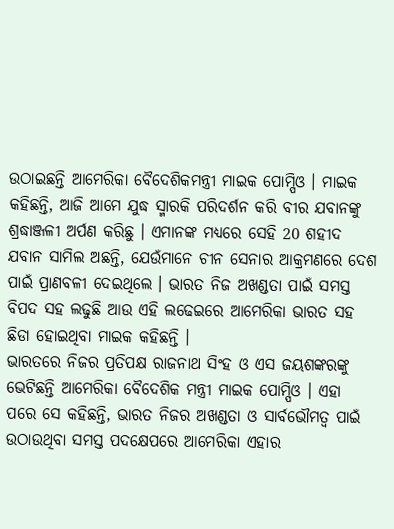ଉଠାଇଛନ୍ତି ଆମେରିକା ବୈଦେଶିକମନ୍ତ୍ରୀ ମାଇକ ପୋମ୍ପିଓ । ମାଇକ କହିଛନ୍ତି, ଆଜି ଆମେ ଯୁଦ୍ଧ ସ୍ମାରକି ପରିଦର୍ଶନ କରି ବୀର ଯବାନଙ୍କୁ ଶ୍ରଦ୍ଧାଞ୍ଜଳୀ ଅର୍ପଣ କରିଛୁ । ଏମାନଙ୍କ ମଧ୍ୟରେ ସେହି 20 ଶହୀଦ ଯବାନ ସାମିଲ ଅଛନ୍ତି, ଯେଉଁମାନେ ଚୀନ ସେନାର ଆକ୍ରମଣରେ ଦେଶ ପାଇଁ ପ୍ରାଣବଳୀ ଦେଇଥିଲେ । ଭାରତ ନିଜ ଅଖଣ୍ଡତା ପାଇଁ ସମସ୍ତ ବିପଦ ସହ ଲଢୁଛି ଆଉ ଏହି ଲଢେଇରେ ଆମେରିକା ଭାରତ ସହ ଛିଡା ହୋଇଥିବା ମାଇକ କହିଛନ୍ତି ।
ଭାରତରେ ନିଜର ପ୍ରତିପକ୍ଷ ରାଜନାଥ ସିଂହ ଓ ଏସ ଜୟଶଙ୍କରଙ୍କୁ ଭେଟିଛନ୍ତି ଆମେରିକା ବୈଦେଶିକ ମନ୍ତ୍ରୀ ମାଇକ ପୋମ୍ପିଓ । ଏହା ପରେ ସେ କହିଛନ୍ତି, ଭାରତ ନିଜର ଅଖଣ୍ଡତା ଓ ସାର୍ବଭୌମତ୍ବ ପାଇଁ ଉଠାଉଥିବା ସମସ୍ତ ପଦକ୍ଷେପରେ ଆମେରିକା ଏହାର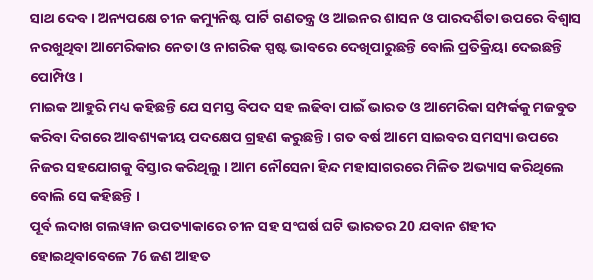ସାଥ ଦେବ । ଅନ୍ୟପକ୍ଷେ ଚୀନ କମ୍ୟୁନିଷ୍ଟ ପାର୍ଟି ଗଣତନ୍ତ୍ର ଓ ଆଇନର ଶାସନ ଓ ପାରଦର୍ଶିତା ଉପରେ ବିଶ୍ବାସ ନରଖୁଥିବା ଆମେରିକାର ନେତା ଓ ନାଗରିକ ସ୍ପଷ୍ଟ ଭାବରେ ଦେଖିପାରୁଛନ୍ତି ବୋଲି ପ୍ରତିକ୍ରିୟା ଦେଇଛନ୍ତି ପୋମ୍ପିଓ ।
ମାଇକ ଆହୁରି ମଧ୍ୟ କହିଛନ୍ତି ଯେ ସମସ୍ତ ବିପଦ ସହ ଲଢିବା ପାଇଁ ଭାରତ ଓ ଆମେରିକା ସମ୍ପର୍କକୁ ମଜବୁତ କରିବା ଦିଗରେ ଆବଶ୍ୟକୀୟ ପଦକ୍ଷେପ ଗ୍ରହଣ କରୁଛନ୍ତି । ଗତ ବର୍ଷ ଆମେ ସାଇବର ସମସ୍ୟା ଉପରେ ନିଜର ସହଯୋଗକୁ ବିସ୍ତାର କରିଥିଲୁ । ଆମ ନୌସେନା ହିନ୍ଦ ମହାସାଗରରେ ମିଳିତ ଅଭ୍ୟାସ କରିଥିଲେ ବୋଲି ସେ କହିଛନ୍ତି ।
ପୂର୍ବ ଲଦାଖ ଗଲୱାନ ଉପତ୍ୟାକାରେ ଚୀନ ସହ ସଂଘର୍ଷ ଘଟି ଭାରତର 20 ଯବାନ ଶହୀଦ ହୋଇଥିବାବେଳେ 76 ଜଣ ଆହତ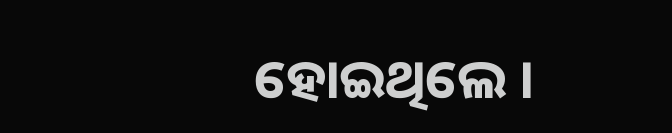ହୋଇଥିଲେ ।